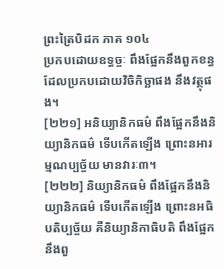ព្រះត្រៃបិដក ភាគ ១០៤
ប្រកបដោយឧទ្ធច្ចៈ ពឹងផ្អែកនឹងពួកខន្ធ ដែលប្រកបដោយវិចិកិច្ឆាផង នឹងវត្ថុផង។
[២២១] អនិយ្យានិកធម៌ ពឹងផ្អែកនឹងនិយ្យានិកធម៌ ទើបកើតឡើង ព្រោះនអារម្មណប្បច្ច័យ មានវារៈ៣។
[២២២] និយ្យានិកធម៌ ពឹងផ្អែកនឹងនិយ្យានិកធម៌ ទើបកើតឡើង ព្រោះនអធិបតិប្បច្ច័យ គឺនិយ្យានិកាធិបតិ ពឹងផ្អែកនឹងពួ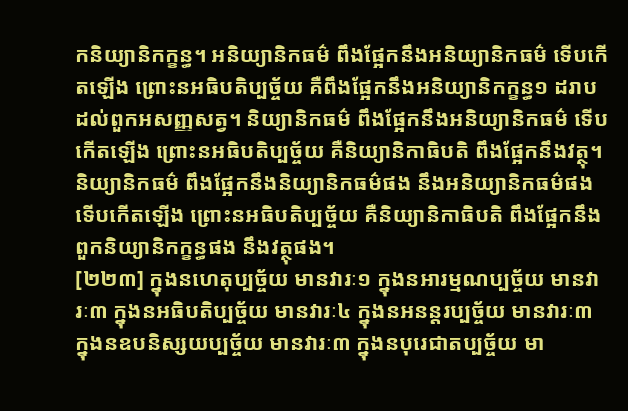កនិយ្យានិកក្ខន្ធ។ អនិយ្យានិកធម៌ ពឹងផ្អែកនឹងអនិយ្យានិកធម៌ ទើបកើតឡើង ព្រោះនអធិបតិប្បច្ច័យ គឺពឹងផ្អែកនឹងអនិយ្យានិកក្ខន្ធ១ ដរាបដល់ពួកអសញ្ញសត្វ។ និយ្យានិកធម៌ ពឹងផ្អែកនឹងអនិយ្យានិកធម៌ ទើបកើតឡើង ព្រោះនអធិបតិប្បច្ច័យ គឺនិយ្យានិកាធិបតិ ពឹងផ្អែកនឹងវត្ថុ។ និយ្យានិកធម៌ ពឹងផ្អែកនឹងនិយ្យានិកធម៌ផង នឹងអនិយ្យានិកធម៌ផង ទើបកើតឡើង ព្រោះនអធិបតិប្បច្ច័យ គឺនិយ្យានិកាធិបតិ ពឹងផ្អែកនឹងពួកនិយ្យានិកក្ខន្ធផង នឹងវត្ថុផង។
[២២៣] ក្នុងនហេតុប្បច្ច័យ មានវារៈ១ ក្នុងនអារម្មណប្បច្ច័យ មានវារៈ៣ ក្នុងនអធិបតិប្បច្ច័យ មានវារៈ៤ ក្នុងនអនន្តរប្បច្ច័យ មានវារៈ៣ ក្នុងនឧបនិស្សយប្បច្ច័យ មានវារៈ៣ ក្នុងនបុរេជាតប្បច្ច័យ មា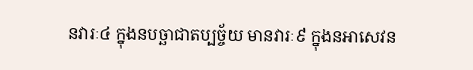នវារៈ៤ ក្នុងនបច្ឆាជាតប្បច្ច័យ មានវារៈ៩ ក្នុងនអាសេវន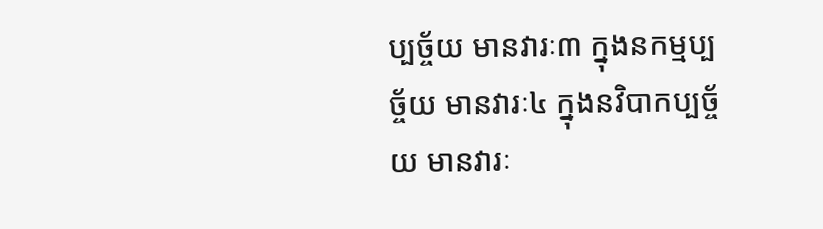ប្បច្ច័យ មានវារៈ៣ ក្នុងនកម្មប្បច្ច័យ មានវារៈ៤ ក្នុងនវិបាកប្បច្ច័យ មានវារៈ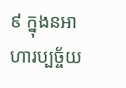៩ ក្នុងនអាហារប្បច្ច័យ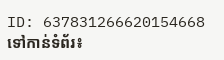ID: 637831266620154668
ទៅកាន់ទំព័រ៖